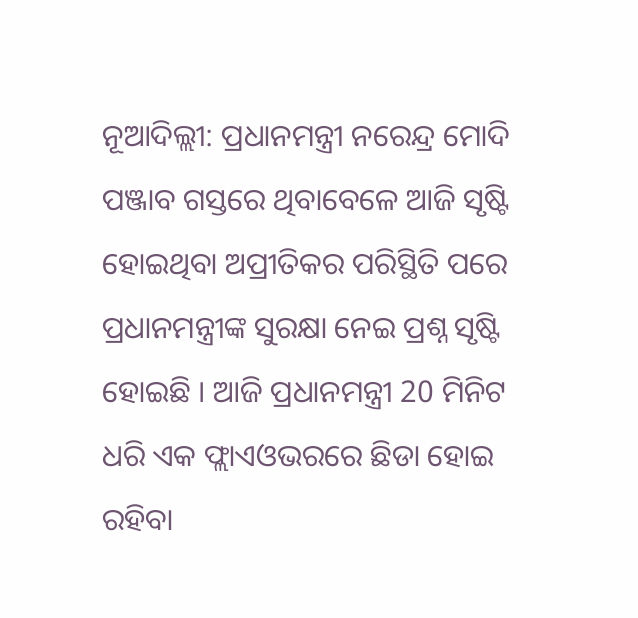ନୂଆଦିଲ୍ଲୀ: ପ୍ରଧାନମନ୍ତ୍ରୀ ନରେନ୍ଦ୍ର ମୋଦି ପଞ୍ଜାବ ଗସ୍ତରେ ଥିବାବେଳେ ଆଜି ସୃଷ୍ଟି ହୋଇଥିବା ଅପ୍ରୀତିକର ପରିସ୍ଥିତି ପରେ ପ୍ରଧାନମନ୍ତ୍ରୀଙ୍କ ସୁରକ୍ଷା ନେଇ ପ୍ରଶ୍ନ ସୃଷ୍ଟି ହୋଇଛି । ଆଜି ପ୍ରଧାନମନ୍ତ୍ରୀ 20 ମିନିଟ ଧରି ଏକ ଫ୍ଲାଏଓଭରରେ ଛିଡା ହୋଇ ରହିବା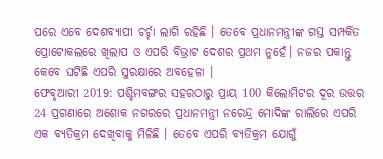ପରେ ଏବେ ଦେଶବ୍ୟାପୀ ଚର୍ଚ୍ଚା ଲାଗି ରହିଛି । ତେବେ ପ୍ରଧାନମନ୍ତ୍ରୀଙ୍କ ଗସ୍ତ ସମ୍ପର୍କିତ ପ୍ରୋଟୋକଲରେ ଖିଲାପ ଓ ଏପରି ବିଭ୍ରାଟ ଦେଶର ପ୍ରଥମ ନୁହେଁ। ନଜର ପକାନ୍ତୁ କେବେ ଘଟିଛି ଏପରି ସୁରକ୍ଷାରେ ଅବହେଳା ।
ଫେବୃଆରୀ 2019: ପଶ୍ଚିମବଙ୍ଗର ସହରଠାରୁ ପ୍ରାୟ 100 କିଲୋମିଟର ଦୂର ଉତ୍ତର 24 ପ୍ରଗଣାରେ ଅଶୋକ ନଗରରେ ପ୍ରଧାନମନ୍ତ୍ରୀ ନରେନ୍ଦ୍ର ମୋଦିଙ୍କ ରାଲିରେ ଏପରି ଏକ ବ୍ୟତିକ୍ରମ ଦେଖିବାକୁ ମିଳିଛି । ତେବେ ଏପରି ବ୍ୟତିକ୍ରମ ଯୋଗୁଁ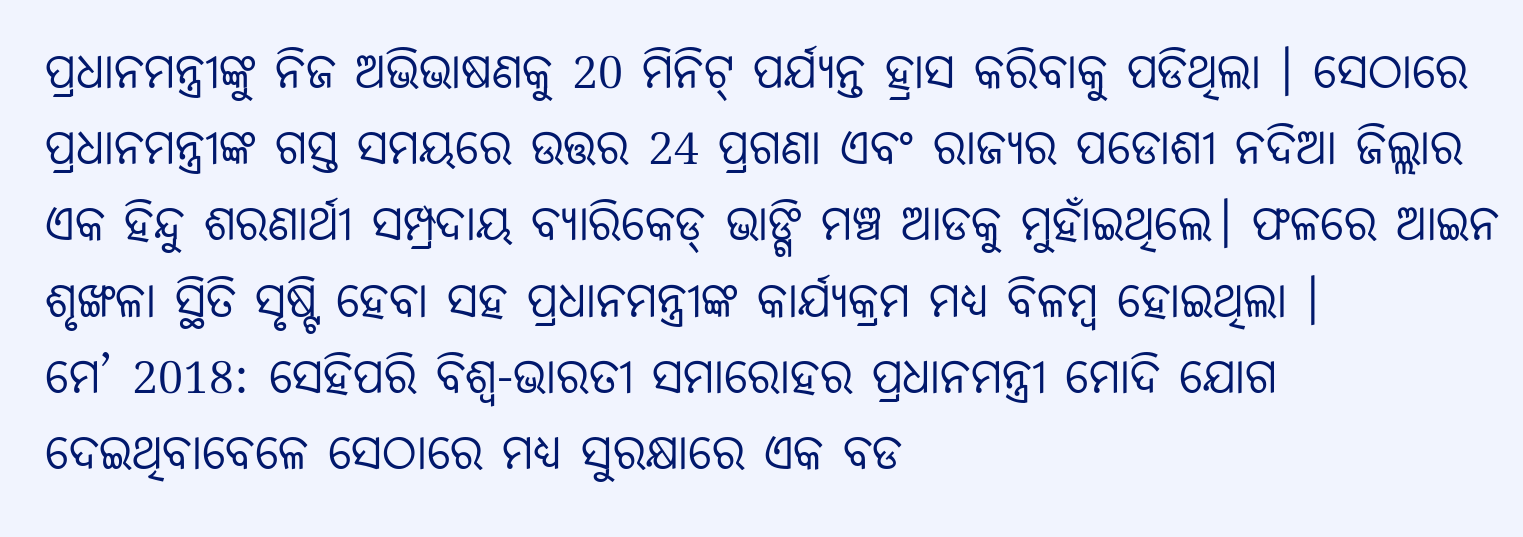ପ୍ରଧାନମନ୍ତ୍ରୀଙ୍କୁ ନିଜ ଅଭିଭାଷଣକୁ 20 ମିନିଟ୍ ପର୍ଯ୍ୟନ୍ତ ହ୍ରାସ କରିବାକୁ ପଡିଥିଲା । ସେଠାରେ ପ୍ରଧାନମନ୍ତ୍ରୀଙ୍କ ଗସ୍ତ ସମୟରେ ଉତ୍ତର 24 ପ୍ରଗଣା ଏବଂ ରାଜ୍ୟର ପଡୋଶୀ ନଦିଆ ଜିଲ୍ଲାର ଏକ ହିନ୍ଦୁ ଶରଣାର୍ଥୀ ସମ୍ପ୍ରଦାୟ ବ୍ୟାରିକେଡ୍ ଭାଙ୍ଗି ମଞ୍ଚ ଆଡକୁ ମୁହାଁଇଥିଲେ। ଫଳରେ ଆଇନ ଶୃଙ୍ଖଳା ସ୍ଥିତି ସୃଷ୍ଟି ହେବା ସହ ପ୍ରଧାନମନ୍ତ୍ରୀଙ୍କ କାର୍ଯ୍ୟକ୍ରମ ମଧ୍ୟ ବିଳମ୍ବ ହୋଇଥିଲା ।
ମେ’ 2018: ସେହିପରି ବିଶ୍ୱ-ଭାରତୀ ସମାରୋହର ପ୍ରଧାନମନ୍ତ୍ରୀ ମୋଦି ଯୋଗ ଦେଇଥିବାବେଳେ ସେଠାରେ ମଧ୍ୟ ସୁରକ୍ଷାରେ ଏକ ବଡ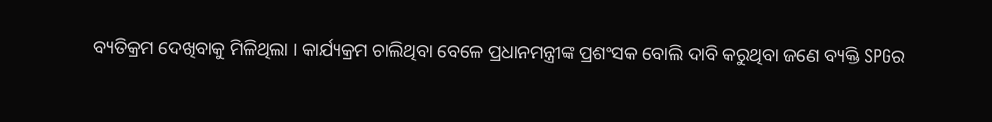ବ୍ୟତିକ୍ରମ ଦେଖିବାକୁ ମିଳିଥିଲା । କାର୍ଯ୍ୟକ୍ରମ ଚାଲିଥିବା ବେଳେ ପ୍ରଧାନମନ୍ତ୍ରୀଙ୍କ ପ୍ରଶଂସକ ବୋଲି ଦାବି କରୁଥିବା ଜଣେ ବ୍ୟକ୍ତି SPGର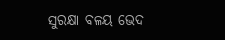ସୁରକ୍ଷା ବଳୟ ଭେଦ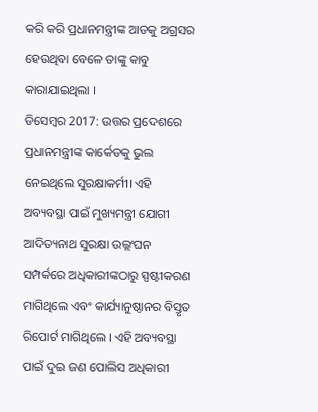କରି କରି ପ୍ରଧାନମନ୍ତ୍ରୀଙ୍କ ଆଡକୁ ଅଗ୍ରସର ହେଉଥିବା ବେଳେ ତାଙ୍କୁ କାବୁ କାରାଯାଇଥିଲା ।
ଡିସେମ୍ବର 2017: ଉତ୍ତର ପ୍ରଦେଶରେ ପ୍ରଧାନମନ୍ତ୍ରୀଙ୍କ କାର୍କେଡକୁ ଭୁଲ ନେଇଥିଲେ ସୁରକ୍ଷାକର୍ମୀ। ଏହି ଅବ୍ୟବସ୍ଥା ପାଇଁ ମୁଖ୍ୟମନ୍ତ୍ରୀ ଯୋଗୀ ଆଦିତ୍ୟନାଥ ସୁରକ୍ଷା ଉଲ୍ଲଂଘନ ସମ୍ପର୍କରେ ଅଧିକାରୀଙ୍କଠାରୁ ସ୍ପଷ୍ଟୀକରଣ ମାଗିଥିଲେ ଏବଂ କାର୍ଯ୍ୟାନୁଷ୍ଠାନର ବିସ୍ତୃତ ରିପୋର୍ଟ ମାଗିଥିଲେ । ଏହି ଅବ୍ୟବସ୍ଥା ପାଇଁ ଦୁଇ ଜଣ ପୋଲିସ ଅଧିକାରୀ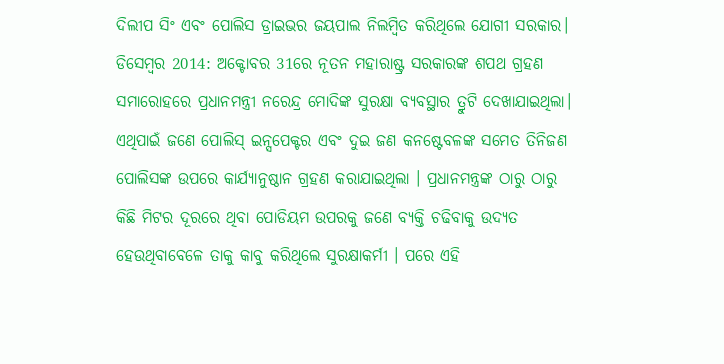ଦିଲୀପ ସିଂ ଏବଂ ପୋଲିସ ଡ୍ରାଇଭର ଜୟପାଲ ନିଲମ୍ବିତ କରିଥିଲେ ଯୋଗୀ ସରକାର।
ଡିସେମ୍ବର 2014: ଅକ୍ଟୋବର 31ରେ ନୂତନ ମହାରାଷ୍ଟ୍ର ସରକାରଙ୍କ ଶପଥ ଗ୍ରହଣ ସମାରୋହରେ ପ୍ରଧାନମନ୍ତ୍ରୀ ନରେନ୍ଦ୍ର ମୋଦିଙ୍କ ସୁରକ୍ଷା ବ୍ୟବସ୍ଥାର ତ୍ରୁଟି ଦେଖାଯାଇଥିଲା। ଏଥିପାଇଁ ଜଣେ ପୋଲିସ୍ ଇନ୍ସପେକ୍ଟର ଏବଂ ଦୁଇ ଜଣ କନଷ୍ଟେବଳଙ୍କ ସମେତ ତିନିଜଣ ପୋଲିସଙ୍କ ଉପରେ କାର୍ଯ୍ୟାନୁଷ୍ଠାନ ଗ୍ରହଣ କରାଯାଇଥିଲା । ପ୍ରଧାନମନ୍ତ୍ରଙ୍କ ଠାରୁ ଠାରୁ କିଛି ମିଟର ଦୂରରେ ଥିବା ପୋଡିୟମ ଉପରକୁ ଜଣେ ବ୍ୟକ୍ତି ଚଢିବାକୁ ଉଦ୍ୟତ ହେଉଥିବାବେଳେ ତାକୁ କାବୁ କରିଥିଲେ ସୁରକ୍ଷାକର୍ମୀ । ପରେ ଏହି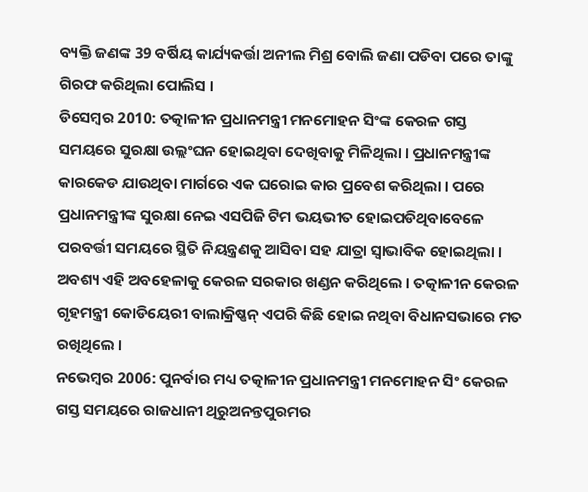ବ୍ୟକ୍ତି ଜଣଙ୍କ 39 ବର୍ଷିୟ କାର୍ଯ୍ୟକର୍ତ୍ତା ଅନୀଲ ମିଶ୍ର ବୋଲି ଜଣା ପଡିବା ପରେ ତାଙ୍କୁ ଗିରଫ କରିଥିଲା ପୋଲିସ ।
ଡିସେମ୍ବର 2010: ତତ୍କାଳୀନ ପ୍ରଧାନମନ୍ତ୍ରୀ ମନମୋହନ ସିଂଙ୍କ କେରଳ ଗସ୍ତ ସମୟରେ ସୁରକ୍ଷା ଉଲ୍ଲଂଘନ ହୋଇଥିବା ଦେଖିବାକୁ ମିଳିଥିଲା । ପ୍ରଧାନମନ୍ତ୍ରୀଙ୍କ କାରକେଡ ଯାଉଥିବା ମାର୍ଗରେ ଏକ ଘରୋଇ କାର ପ୍ରବେଶ କରିଥିଲା । ପରେ ପ୍ରଧାନମନ୍ତ୍ରୀଙ୍କ ସୁରକ୍ଷା ନେଇ ଏସପିଜି ଟିମ ଭୟଭୀତ ହୋଇପଡିଥିବାବେଳେ ପରବର୍ତ୍ତୀ ସମୟରେ ସ୍ଥିତି ନିୟନ୍ତ୍ରଣକୁ ଆସିବା ସହ ଯାତ୍ରା ସ୍ବାଭାବିକ ହୋଇଥିଲା । ଅବଶ୍ୟ ଏହି ଅବହେଳାକୁ କେରଳ ସରକାର ଖଣ୍ଡନ କରିଥିଲେ । ତତ୍କାଳୀନ କେରଳ ଗୃହମନ୍ତ୍ରୀ କୋଡିୟେରୀ ବାଲାକ୍ରିଷ୍ଣନ୍ ଏପରି କିଛି ହୋଇ ନଥିବା ବିଧାନସଭାରେ ମତ ରଖିଥିଲେ ।
ନଭେମ୍ବର 2006: ପୁନର୍ବାର ମଧ୍ୟ ତତ୍କାଳୀନ ପ୍ରଧାନମନ୍ତ୍ରୀ ମନମୋହନ ସିଂ କେରଳ ଗସ୍ତ ସମୟରେ ରାଜଧାନୀ ଥିରୁଅନନ୍ତପୁରମର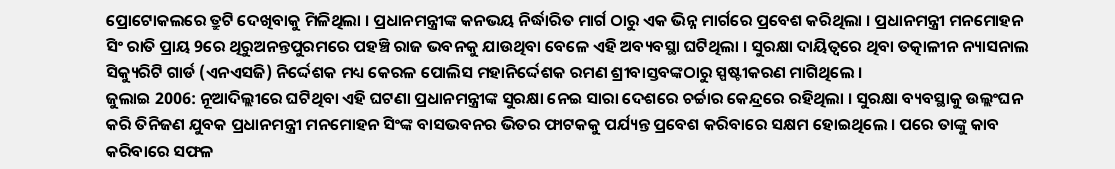ପ୍ରୋଟୋକଲରେ ତ୍ରୁଟି ଦେଖିବାକୁ ମିଳିଥିଲା । ପ୍ରଧାନମନ୍ତ୍ରୀଙ୍କ କନଭୟ ନିର୍ଦ୍ଧାରିତ ମାର୍ଗ ଠାରୁ ଏକ ଭିନ୍ନ ମାର୍ଗରେ ପ୍ରବେଶ କରିଥିଲା । ପ୍ରଧାନମନ୍ତ୍ରୀ ମନମୋହନ ସିଂ ରାତି ପ୍ରାୟ 9ରେ ଥିରୁଅନନ୍ତପୁରମରେ ପହଞ୍ଚି ରାଜ ଭବନକୁ ଯାଉଥିବା ବେଳେ ଏହି ଅବ୍ୟବସ୍ଥା ଘଟିଥିଲା । ସୁରକ୍ଷା ଦାୟିତ୍ବରେ ଥିବା ତତ୍କାଳୀନ ନ୍ୟାସନାଲ ସିକ୍ୟୁରିଟି ଗାର୍ଡ (ଏନଏସଜି) ନିର୍ଦ୍ଦେଶକ ମଧ୍ୟ କେରଳ ପୋଲିସ ମହାନିର୍ଦ୍ଦେଶକ ରମଣ ଶ୍ରୀବାସ୍ତବଙ୍କଠାରୁ ସ୍ପଷ୍ଟୀକରଣ ମାଗିଥିଲେ ।
ଜୁଲାଇ 2006: ନୂଆଦିଲ୍ଲୀରେ ଘଟିଥିବା ଏହି ଘଟଣା ପ୍ରଧାନମନ୍ତ୍ରୀଙ୍କ ସୁରକ୍ଷା ନେଇ ସାରା ଦେଶରେ ଚର୍ଚ୍ଚାର କେନ୍ଦ୍ରରେ ରହିଥିଲା । ସୁରକ୍ଷା ବ୍ୟବସ୍ଥାକୁ ଉଲ୍ଲଂଘନ କରି ତିନିଜଣ ଯୁବକ ପ୍ରଧାନମନ୍ତ୍ରୀ ମନମୋହନ ସିଂଙ୍କ ବାସଭବନର ଭିତର ଫାଟକକୁ ପର୍ଯ୍ୟନ୍ତ ପ୍ରବେଶ କରିବାରେ ସକ୍ଷମ ହୋଇଥିଲେ । ପରେ ତାଙ୍କୁ କାବ କରିବାରେ ସଫଳ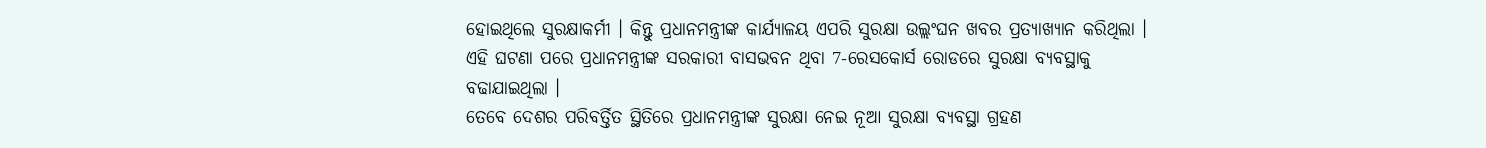ହୋଇଥିଲେ ସୁରକ୍ଷାକର୍ମୀ । କିନ୍ତୁ ପ୍ରଧାନମନ୍ତ୍ରୀଙ୍କ କାର୍ଯ୍ୟାଳୟ ଏପରି ସୁରକ୍ଷା ଉଲ୍ଲଂଘନ ଖବର ପ୍ରତ୍ୟାଖ୍ୟାନ କରିଥିଲା । ଏହି ଘଟଣା ପରେ ପ୍ରଧାନମନ୍ତ୍ରୀଙ୍କ ସରକାରୀ ବାସଭବନ ଥିବା 7-ରେସକୋର୍ସ ରୋଡରେ ସୁରକ୍ଷା ବ୍ୟବସ୍ଥାକୁ ବଢାଯାଇଥିଲା ।
ତେବେ ଦେଶର ପରିବର୍ତ୍ତିତ ସ୍ଥିତିରେ ପ୍ରଧାନମନ୍ତ୍ରୀଙ୍କ ସୁରକ୍ଷା ନେଇ ନୂଆ ସୁରକ୍ଷା ବ୍ୟବସ୍ଥା ଗ୍ରହଣ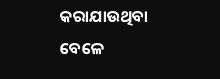କରାଯାଉଥିବା ବେଳେ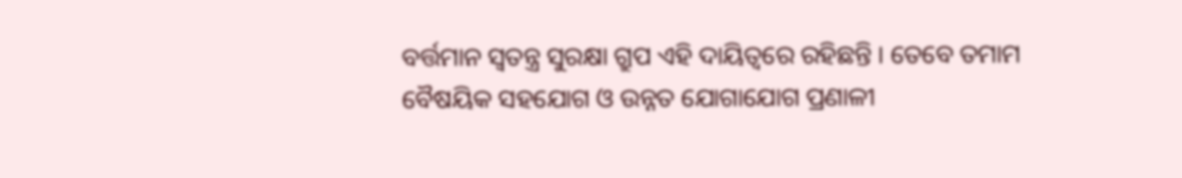ବର୍ତ୍ତମାନ ସ୍ବତନ୍ତ୍ର ସୁରକ୍ଷା ଗ୍ରୁପ ଏହି ଦାୟିତ୍ବରେ ରହିଛନ୍ତି । ତେବେ ତମାମ ବୈଷୟିକ ସହଯୋଗ ଓ ଉନ୍ନତ ଯୋଗାଯୋଗ ପ୍ରଣାଳୀ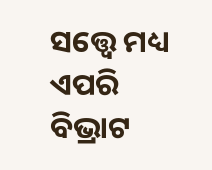ସତ୍ତ୍ବେ ମଧ୍ୟ ଏପରି ବିଭ୍ରାଟ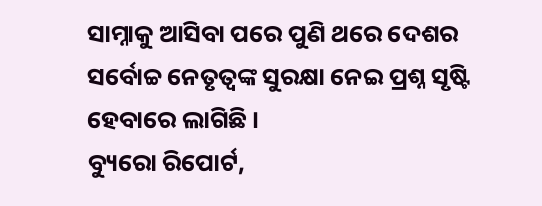ସାମ୍ନାକୁ ଆସିବା ପରେ ପୁଣି ଥରେ ଦେଶର ସର୍ବୋଚ୍ଚ ନେତୃତ୍ବଙ୍କ ସୁରକ୍ଷା ନେଇ ପ୍ରଶ୍ନ ସୃଷ୍ଟି ହେବାରେ ଲାଗିଛି ।
ବ୍ୟୁରୋ ରିପୋର୍ଟ,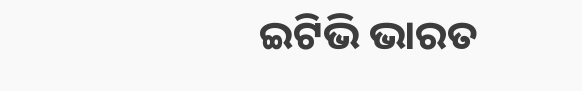ଇଟିଭି ଭାରତ